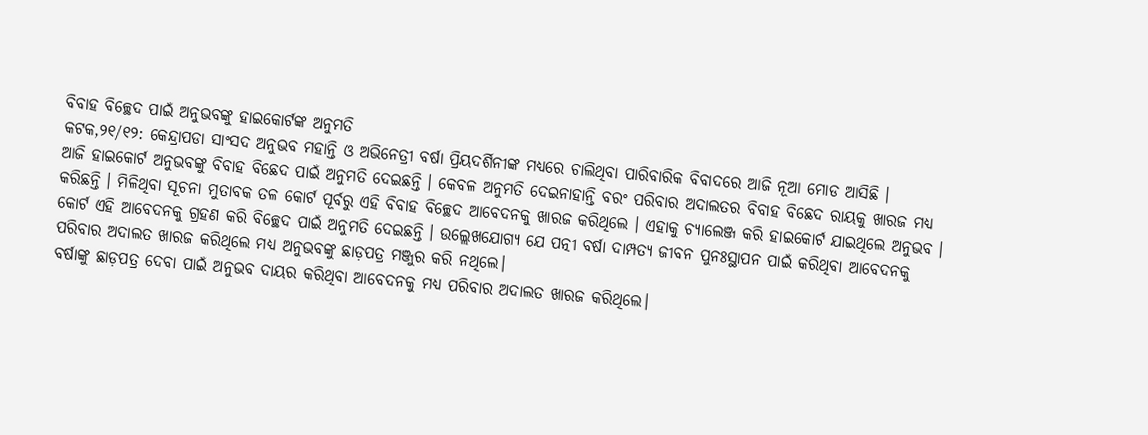ବିବାହ ବିଚ୍ଛେଦ ପାଇଁ ଅନୁଭବଙ୍କୁ ହାଇକୋର୍ଟଙ୍କ ଅନୁମତି
କଟକ,୨୧/୧୨: କେନ୍ଦ୍ରାପଡା ସାଂସଦ ଅନୁଭବ ମହାନ୍ତି ଓ ଅଭିନେତ୍ରୀ ବର୍ଷା ପ୍ରିୟଦର୍ଶିନୀଙ୍କ ମଧ୍ୟରେ ଚାଲିଥିବା ପାରିବାରିକ ବିବାଦରେ ଆଜି ନୂଆ ମୋଡ ଆସିଛି ।
ଆଜି ହାଇକୋର୍ଟ ଅନୁଭବଙ୍କୁ ବିବାହ ବିଛେଦ ପାଇଁ ଅନୁମତି ଦେଇଛନ୍ତି । କେବଳ ଅନୁମତି ଦେଇନାହାନ୍ତି ବରଂ ପରିବାର ଅଦାଲତର ବିବାହ ବିଛେଦ ରାୟକୁ ଖାରଜ ମଧ୍ୟ କରିଛନ୍ତି । ମିଳିଥିବା ସୂଚନା ମୁତାବକ ତଳ କୋର୍ଟ ପୂର୍ବରୁ ଏହି ବିବାହ ବିଚ୍ଛେଦ ଆବେଦନକୁ ଖାରଜ କରିଥିଲେ । ଏହାକୁ ଚ୍ୟାଲେଞ୍ଜ କରି ହାଇକୋର୍ଟ ଯାଇଥିଲେ ଅନୁଭବ ।
କୋର୍ଟ ଏହି ଆବେଦନକୁ ଗ୍ରହଣ କରି ବିଚ୍ଛେଦ ପାଇଁ ଅନୁମତି ଦେଇଛନ୍ତି । ଉଲ୍ଲେଖଯୋଗ୍ୟ ଯେ ପତ୍ନୀ ବର୍ଷା ଦାମ୍ପତ୍ୟ ଜୀବନ ପୁନଃସ୍ଥାପନ ପାଇଁ କରିଥିବା ଆବେଦନକୁ ପରିବାର ଅଦାଲତ ଖାରଜ କରିଥିଲେ ମଧ୍ୟ ଅନୁଭବଙ୍କୁ ଛାଡ଼ପତ୍ର ମଞ୍ଜୁର କରି ନଥିଲେ।
ବର୍ଷାଙ୍କୁ ଛାଡ଼ପତ୍ର ଦେବା ପାଇଁ ଅନୁଭବ ଦାୟର କରିଥିବା ଆବେଦନକୁ ମଧ୍ୟ ପରିବାର ଅଦାଲତ ଖାରଜ କରିଥିଲେ।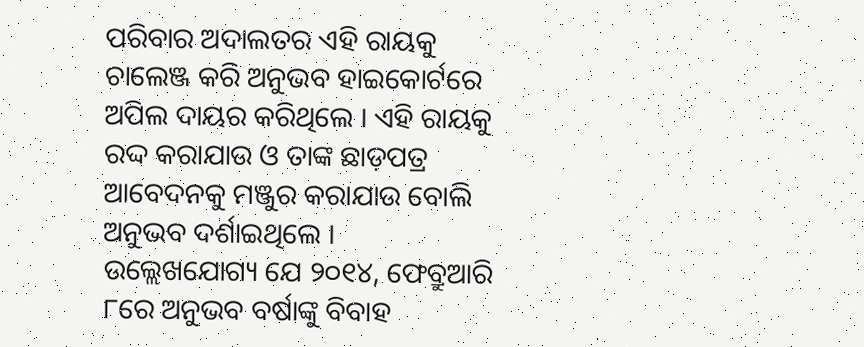ପରିବାର ଅଦାଲତର ଏହି ରାୟକୁ ଚାଲେଞ୍ଜ କରି ଅନୁଭବ ହାଇକୋର୍ଟରେ ଅପିଲ ଦାୟର କରିଥିଲେ । ଏହି ରାୟକୁ ରଦ୍ଦ କରାଯାଉ ଓ ତାଙ୍କ ଛାଡ଼ପତ୍ର ଆବେଦନକୁ ମଞ୍ଜୁର କରାଯାଉ ବୋଲି ଅନୁଭବ ଦର୍ଶାଇଥିଲେ ।
ଉଲ୍ଲେଖଯୋଗ୍ୟ ଯେ ୨୦୧୪, ଫେବ୍ରୁଆରି ୮ରେ ଅନୁଭବ ବର୍ଷାଙ୍କୁ ବିବାହ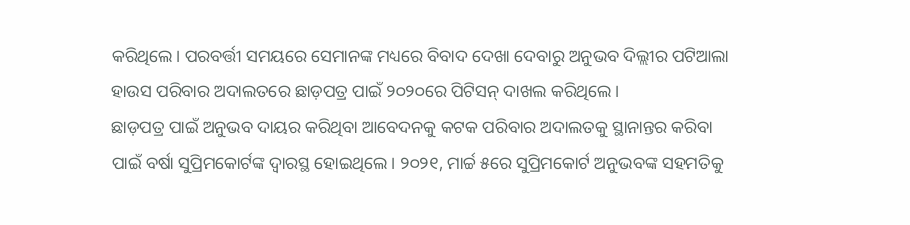କରିଥିଲେ। ପରବର୍ତ୍ତୀ ସମୟରେ ସେମାନଙ୍କ ମଧ୍ୟରେ ବିବାଦ ଦେଖା ଦେବାରୁ ଅନୁଭବ ଦିଲ୍ଲୀର ପଟିଆଲା ହାଉସ ପରିବାର ଅଦାଲତରେ ଛାଡ଼ପତ୍ର ପାଇଁ ୨୦୨୦ରେ ପିଟିସନ୍ ଦାଖଲ କରିଥିଲେ।
ଛାଡ଼ପତ୍ର ପାଇଁ ଅନୁଭବ ଦାୟର କରିଥିବା ଆବେଦନକୁ କଟକ ପରିବାର ଅଦାଲତକୁ ସ୍ଥାନାନ୍ତର କରିବା ପାଇଁ ବର୍ଷା ସୁପ୍ରିମକୋର୍ଟଙ୍କ ଦ୍ବାରସ୍ଥ ହୋଇଥିଲେ। ୨୦୨୧, ମାର୍ଚ୍ଚ ୫ରେ ସୁପ୍ରିମକୋର୍ଟ ଅନୁଭବଙ୍କ ସହମତିକୁ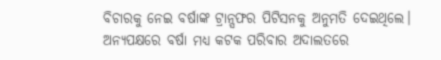ବିଚାରକୁ ନେଇ ବର୍ଷାଙ୍କ ଟ୍ରାନ୍ସଫର ପିଟିସନକୁ ଅନୁମତି ଦେଇଥିଲେ।
ଅନ୍ୟପକ୍ଷରେ ବର୍ଷା ମଧ୍ୟ କଟକ ପରିବାର ଅଦାଲତରେ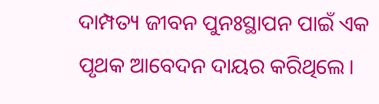ଦାମ୍ପତ୍ୟ ଜୀବନ ପୁନଃସ୍ଥାପନ ପାଇଁ ଏକ ପୃଥକ ଆବେଦନ ଦାୟର କରିଥିଲେ।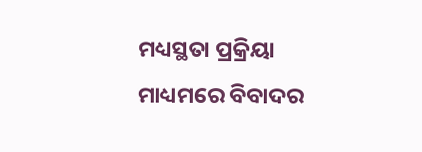ମଧ୍ୟସ୍ଥତା ପ୍ରକ୍ରିୟା ମାଧ୍ୟମରେ ବିବାଦର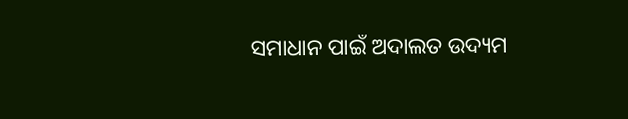ସମାଧାନ ପାଇଁ ଅଦାଲତ ଉଦ୍ୟମ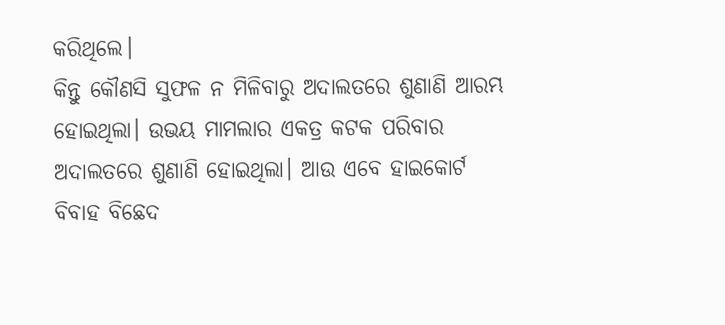କରିଥିଲେ।
କିନ୍ତୁ କୌଣସି ସୁଫଳ ନ ମିଳିବାରୁ ଅଦାଲତରେ ଶୁଣାଣି ଆରମ୍ଭ ହୋଇଥିଲା। ଉଭୟ ମାମଲାର ଏକତ୍ର କଟକ ପରିବାର ଅଦାଲତରେ ଶୁଣାଣି ହୋଇଥିଲା। ଆଉ ଏବେ ହାଇକୋର୍ଟ ବିବାହ ବିଛେଦ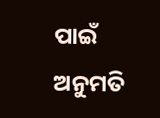ପାଇଁ ଅନୁମତି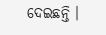ଦେଇଛନ୍ତି ।